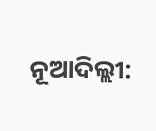ନୂଆଦିଲ୍ଲୀ: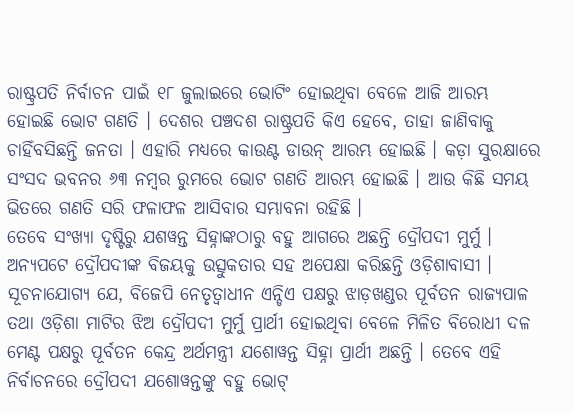ରାଷ୍ଟ୍ରପତି ନିର୍ବାଚନ ପାଇଁ ୧୮ ଜୁଲାଇରେ ଭୋଟିଂ ହୋଇଥିବା ବେଳେ ଆଜି ଆରମ୍ଭ ହୋଇଛି ଭୋଟ ଗଣତି । ଦେଶର ପଞ୍ଚଦଶ ରାଷ୍ଟ୍ରପତି କିଏ ହେବେ, ତାହା ଜାଣିବାକୁ ଚାହିଁବସିଛନ୍ତି ଜନତା । ଏହାରି ମଧ୍ୟରେ କାଉଣ୍ଟ ଡାଉନ୍ ଆରମ୍ଭ ହୋଇଛି । କଡ଼ା ସୁରକ୍ଷାରେ ସଂସଦ ଭବନର ୬୩ ନମ୍ବର ରୁମରେ ଭୋଟ ଗଣତି ଆରମ୍ଭ ହୋଇଛି । ଆଉ କିଛି ସମୟ ଭିତରେ ଗଣତି ସରି ଫଳାଫଳ ଆସିବାର ସମ୍ଭାବନା ରହିଛି ।
ତେବେ ସଂଖ୍ୟା ଦୃଷ୍ଟିରୁ ଯଶୱନ୍ତ ସିହ୍ନାଙ୍କଠାରୁ ବହୁ ଆଗରେ ଅଛନ୍ତି ଦ୍ରୌପଦୀ ମୁର୍ମୁ । ଅନ୍ୟପଟେ ଦ୍ରୌପଦୀଙ୍କ ବିଜୟକୁ ଉତ୍ସୁକତାର ସହ ଅପେକ୍ଷା କରିଛନ୍ତି ଓଡ଼ିଶାବାସୀ । ସୂଚନାଯୋଗ୍ୟ ଯେ, ବିଜେପି ନେତୃତ୍ୱାଧୀନ ଏନ୍ଡିଏ ପକ୍ଷରୁ ଝାଡ଼ଖଣ୍ଡର ପୂର୍ବତନ ରାଜ୍ୟପାଳ ତଥା ଓଡ଼ିଶା ମାଟିର ଝିଅ ଦ୍ରୌପଦୀ ମୁର୍ମୁ ପ୍ରାର୍ଥୀ ହୋଇଥିବା ବେଳେ ମିଳିତ ବିରୋଧୀ ଦଳ ମେଣ୍ଟ ପକ୍ଷରୁ ପୂର୍ବତନ କେନ୍ଦ୍ର ଅର୍ଥମନ୍ତ୍ରୀ ଯଶୋୱନ୍ତ ସିହ୍ନା ପ୍ରାର୍ଥୀ ଅଛନ୍ତି । ତେବେ ଏହି ନିର୍ବାଚନରେ ଦ୍ରୌପଦୀ ଯଶୋୱନ୍ତଙ୍କୁ ବହୁ ଭୋଟ୍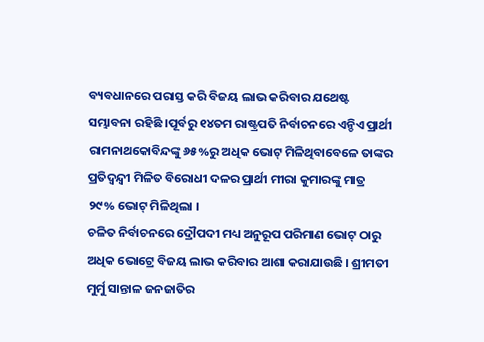ବ୍ୟବଧାନରେ ପରାସ୍ତ କରି ବିଜୟ ଲାଭ କରିବାର ଯଥେଷ୍ଟ ସମ୍ଭାବନା ରହିଛି ।ପୂର୍ବରୁ ୧୪ତମ ରାଷ୍ଟ୍ରପତି ନିର୍ବାଚନରେ ଏନ୍ଡିଏ ପ୍ରାର୍ଥୀ ରାମନାଥକୋବିନ୍ଦଙ୍କୁ ୬୫%ରୁ ଅଧିକ ଭୋଟ୍ ମିଳିଥିବାବେଳେ ତାଙ୍କର ପ୍ରତିଦ୍ୱନ୍ଦ୍ୱୀ ମିଳିତ ବିରୋଧୀ ଦଳର ପ୍ରାର୍ଥୀ ମୀରା କୁମାରଙ୍କୁ ମାତ୍ର ୨୯% ଭୋଟ୍ ମିଳିଥିଲା ।
ଚଳିତ ନିର୍ବାଚନରେ ଦ୍ରୌପଦୀ ମଧ୍ୟ ଅନୁରୂପ ପରିମାଣ ଭୋଟ୍ ଠାରୁ ଅଧିକ ଭୋଟ୍ରେ ବିଜୟ ଲାଭ କରିବାର ଆଶା କରାଯାଉଛି । ଶ୍ରୀମତୀ ମୁର୍ମୁ ସାନ୍ତାଳ ଜନଜାତିର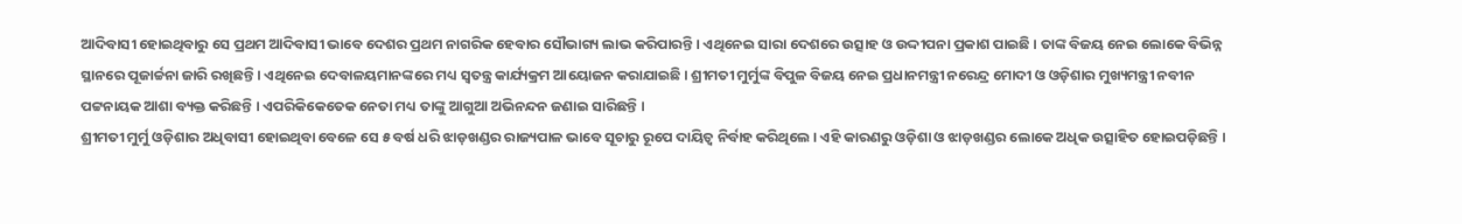ଆଦିବାସୀ ହୋଇଥିବାରୁ ସେ ପ୍ରଥମ ଆଦିବାସୀ ଭାବେ ଦେଶର ପ୍ରଥମ ନାଗରିକ ହେବାର ସୌଭାଗ୍ୟ ଲାଭ କରିପାରନ୍ତି । ଏଥିନେଇ ସାରା ଦେଶରେ ଉତ୍ସାହ ଓ ଉଦ୍ଦୀପନା ପ୍ରକାଶ ପାଇଛି । ତାଙ୍କ ବିଜୟ ନେଇ ଲୋକେ ବିଭିନ୍ନ ସ୍ଥାନରେ ପୂଜାର୍ଚ୍ଚନା ଜାରି ରଖିଛନ୍ତି । ଏଥିନେଇ ଦେବାଳୟମାନଙ୍କରେ ମଧ୍ୟ ସ୍ୱତନ୍ତ୍ର କାର୍ଯ୍ୟକ୍ରମ ଆୟୋଜନ କରାଯାଇଛି । ଶ୍ରୀମତୀ ମୁର୍ମୁଙ୍କ ବିପୁଳ ବିଜୟ ନେଇ ପ୍ରଧାନମନ୍ତ୍ରୀ ନରେନ୍ଦ୍ର ମୋଦୀ ଓ ଓଡ଼ିଶାର ମୁଖ୍ୟମନ୍ତ୍ରୀ ନବୀନ ପଟ୍ଟନାୟକ ଆଶା ବ୍ୟକ୍ତ କରିଛନ୍ତି । ଏପରିକିକେତେକ ନେତା ମଧ୍ୟ ତାଙ୍କୁ ଆଗୁଆ ଅଭିନନ୍ଦନ ଜଣାଇ ସାରିଛନ୍ତି ।
ଶ୍ରୀମତୀ ମୁର୍ମୁ ଓଡ଼ିଶାର ଅଧିବାସୀ ହୋଇଥିବା ବେଳେ ସେ ୫ ବର୍ଷ ଧରି ଝାଡ଼ଖଣ୍ଡର ରାଜ୍ୟପାଳ ଭାବେ ସୂଚାରୁ ରୂପେ ଦାୟିତ୍ୱ ନିର୍ବାହ କରିଥିଲେ । ଏହି କାରଣରୁ ଓଡ଼ିଶା ଓ ଝାଡ଼ଖଣ୍ଡର ଲୋକେ ଅଧିକ ଉତ୍ସାହିତ ହୋଇପଡ଼ିଛନ୍ତି ।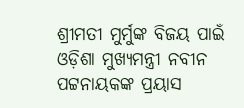ଶ୍ରୀମତୀ ମୁର୍ମୁଙ୍କ ବିଜୟ ପାଇଁ ଓଡ଼ିଶା ମୁଖ୍ୟମନ୍ତ୍ରୀ ନବୀନ ପଟ୍ଟନାୟକଙ୍କ ପ୍ରୟାସ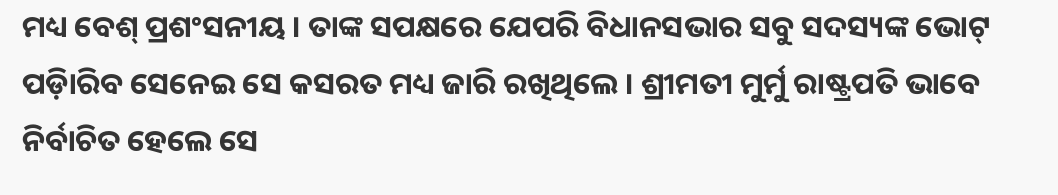ମଧ୍ୟ ବେଶ୍ ପ୍ରଶଂସନୀୟ । ତାଙ୍କ ସପକ୍ଷରେ ଯେପରି ବିଧାନସଭାର ସବୁ ସଦସ୍ୟଙ୍କ ଭୋଟ୍ ପଡ଼ିାରିବ ସେନେଇ ସେ କସରତ ମଧ୍ୟ ଜାରି ରଖିଥିଲେ । ଶ୍ରୀମତୀ ମୁର୍ମୁ ରାଷ୍ଟ୍ରପତି ଭାବେ ନିର୍ବାଚିତ ହେଲେ ସେ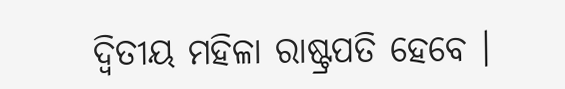ଦ୍ୱିତୀୟ ମହିଳା ରାଷ୍ଟ୍ରପତି ହେବେ ।